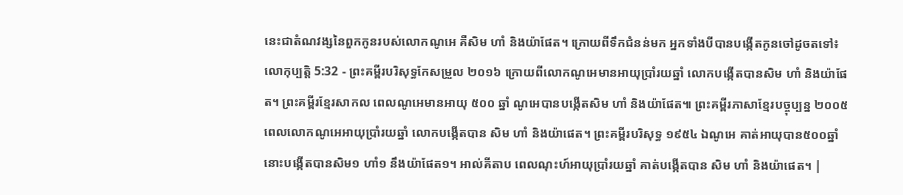នេះជាតំណវង្សនៃពួកកូនរបស់លោកណូអេ គឺសិម ហាំ និងយ៉ាផែត។ ក្រោយពីទឹកជំនន់មក អ្នកទាំងបីបានបង្កើតកូនចៅដូចតទៅ៖
លោកុប្បត្តិ 5:32 - ព្រះគម្ពីរបរិសុទ្ធកែសម្រួល ២០១៦ ក្រោយពីលោកណូអេមានអាយុប្រាំរយឆ្នាំ លោកបង្កើតបានសិម ហាំ និងយ៉ាផែត។ ព្រះគម្ពីរខ្មែរសាកល ពេលណូអេមានអាយុ ៥០០ ឆ្នាំ ណូអេបានបង្កើតសិម ហាំ និងយ៉ាផែត៕ ព្រះគម្ពីរភាសាខ្មែរបច្ចុប្បន្ន ២០០៥ ពេលលោកណូអេអាយុប្រាំរយឆ្នាំ លោកបង្កើតបាន សិម ហាំ និងយ៉ាផេត។ ព្រះគម្ពីរបរិសុទ្ធ ១៩៥៤ ឯណូអេ គាត់អាយុបាន៥០០ឆ្នាំ នោះបង្កើតបានសិម១ ហាំ១ នឹងយ៉ាផែត១។ អាល់គីតាប ពេលណុះហ៍អាយុប្រាំរយឆ្នាំ គាត់បង្កើតបាន សិម ហាំ និងយ៉ាផេត។ |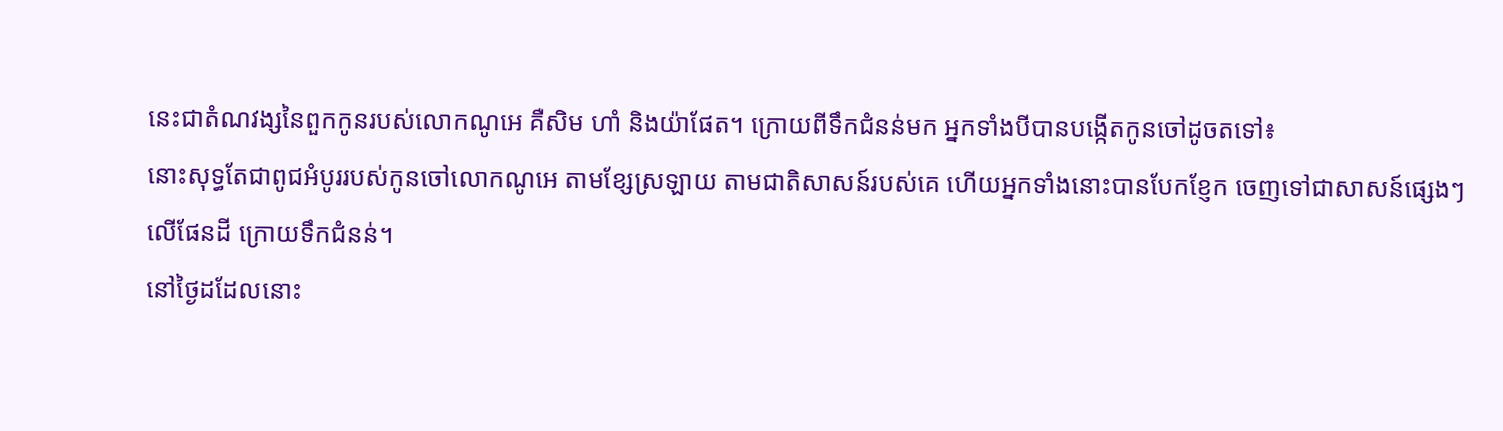នេះជាតំណវង្សនៃពួកកូនរបស់លោកណូអេ គឺសិម ហាំ និងយ៉ាផែត។ ក្រោយពីទឹកជំនន់មក អ្នកទាំងបីបានបង្កើតកូនចៅដូចតទៅ៖
នោះសុទ្ធតែជាពូជអំបូររបស់កូនចៅលោកណូអេ តាមខ្សែស្រឡាយ តាមជាតិសាសន៍របស់គេ ហើយអ្នកទាំងនោះបានបែកខ្ញែក ចេញទៅជាសាសន៍ផ្សេងៗលើផែនដី ក្រោយទឹកជំនន់។
នៅថ្ងៃដដែលនោះ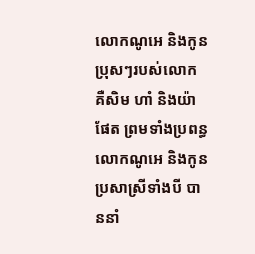លោកណូអេ និងកូនប្រុសៗរបស់លោក គឺសិម ហាំ និងយ៉ាផែត ព្រមទាំងប្រពន្ធលោកណូអេ និងកូនប្រសាស្រីទាំងបី បាននាំ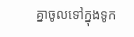គ្នាចូលទៅក្នុងទូក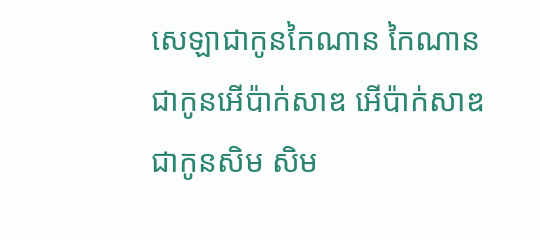សេឡាជាកូនកៃណាន កៃណានជាកូនអើប៉ាក់សាឌ អើប៉ាក់សាឌជាកូនសិម សិម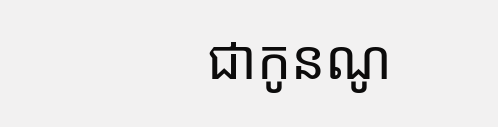ជាកូនណូ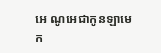អេ ណូអេជាកូនឡាមេក